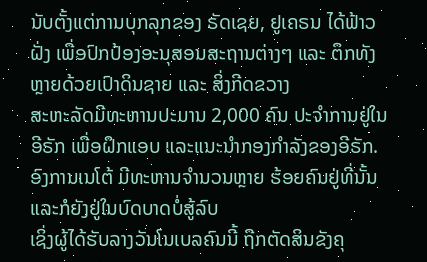ນັບຕັ້ງແຕ່ການບຸກລຸກຂອງ ຣັດເຊຍ, ຢູເຄຣນ ໄດ້ຟ້າວຝັ່ງ ເພື່ອປົກປ້ອງອະນຸສອນສະຖານຕ່າງໆ ແລະ ຕຶກທັງຫຼາຍດ້ວຍເປົາດິນຊາຍ ແລະ ສິ່ງກີດຂວາງ
ສະຫະລັດມີທະຫານປະມານ 2,000 ຄົນ ປະຈຳການຢູ່ໃນອີຣັກ ເພື່ອຝຶກແອບ ແລະແນະນຳກອງກຳລັງຂອງອີຣັກ. ອົງການເນໂຕ້ ມີທະຫານຈຳນວນຫຼາຍ ຮ້ອຍຄົນຢູ່ທີ່ນັ້ນ ແລະກໍຍັງຢູ່ໃນບົດບາດບໍ່ສູ້ລົບ
ເຊິ່ງຜູ້ໄດ້ຮັບລາງວັນໂນເບລຄົນນີ້ ຖືກຕັດສິນຂັງຄຸ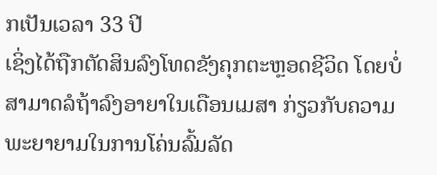ກເປັນເວລາ 33 ປີ
ເຊິ່ງໄດ້ຖືກຕັດສິນລົງໂທດຂັງຄຸກຕະຫຼອດຊີວິດ ໂດຍບໍ່ສາມາດລໍຖ້າລົງອາຍາໃນເດືອນເມສາ ກ່ຽວກັບຄວາມພະຍາຍາມໃນການໂຄ່ນລົ້ມລັດ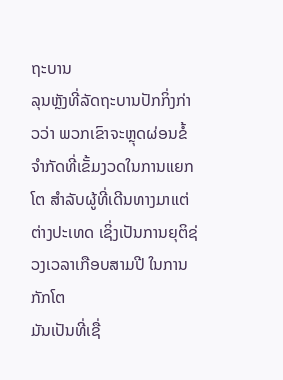ຖະບານ
ລຸນຫຼັງທີ່ລັດຖະບານປັກກິ່ງກ່າວວ່າ ພວກເຂົາຈະຫຼຸດຜ່ອນຂໍ້ຈໍາກັດທີ່ເຂັ້ມງວດໃນການແຍກໂຕ ສໍາລັບຜູ້ທີ່ເດີນທາງມາແຕ່ຕ່າງປະເທດ ເຊິ່ງເປັນການຍຸຕິຊ່ວງເວລາເກືອບສາມປີ ໃນການກັກໂຕ
ມັນເປັນທີ່ເຊື່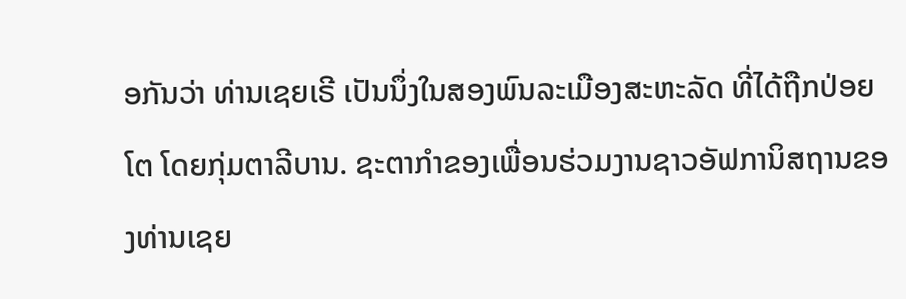ອກັນວ່າ ທ່ານເຊຍເຣີ ເປັນນຶ່ງໃນສອງພົນລະເມືອງສະຫະລັດ ທີ່ໄດ້ຖືກປ່ອຍໂຕ ໂດຍກຸ່ມຕາລີບານ. ຊະຕາກຳຂອງເພື່ອນຮ່ວມງານຊາວອັຟການິສຖານຂອງທ່ານເຊຍ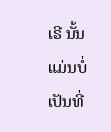ເຣີ ນັ້ນ ແມ່ນບໍ່ເປັນທີ່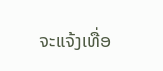ຈະແຈ້ງເທື່ອ